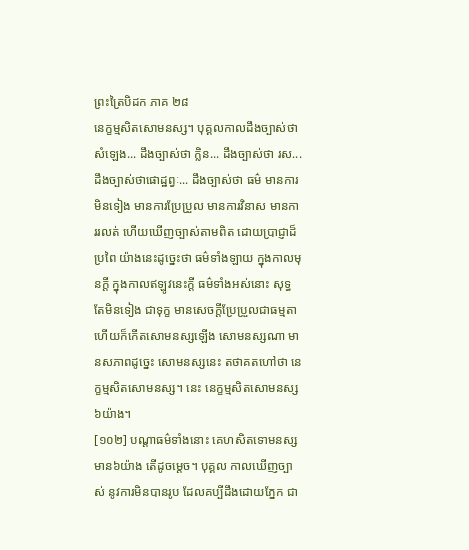ព្រះត្រៃបិដក ភាគ ២៨
នេក្ខម្មសិតសោមនស្ស។ បុគ្គលកាលដឹងច្បាស់ថា សំឡេង... ដឹងច្បាស់ថា ក្លិន... ដឹងច្បាស់ថា រស... ដឹងច្បាស់ថាផោដ្ឋព្វៈ... ដឹងច្បាស់ថា ធម៌ មានការមិនទៀង មានការប្រែប្រួល មានការវិនាស មានការរលត់ ហើយឃើញច្បាស់តាមពិត ដោយប្រាជ្ញាដ៏ប្រពៃ យ៉ាងនេះដូច្នេះថា ធម៌ទាំងឡាយ ក្នុងកាលមុនក្តី ក្នុងកាលឥឡូវនេះក្តី ធម៌ទាំងអស់នោះ សុទ្ធតែមិនទៀង ជាទុក្ខ មានសេចក្តីប្រែប្រួលជាធម្មតា ហើយក៏កើតសោមនស្សឡើង សោមនស្សណា មានសភាពដូច្នេះ សោមនស្សនេះ តថាគតហៅថា នេក្ខម្មសិតសោមនស្ស។ នេះ នេក្ខម្មសិតសោមនស្ស ៦យ៉ាង។
[១០២] បណ្តាធម៌ទាំងនោះ គេហសិតទោមនស្ស មាន៦យ៉ាង តើដូចម្តេច។ បុគ្គល កាលឃើញច្បាស់ នូវការមិនបានរូប ដែលគប្បីដឹងដោយភ្នែក ជា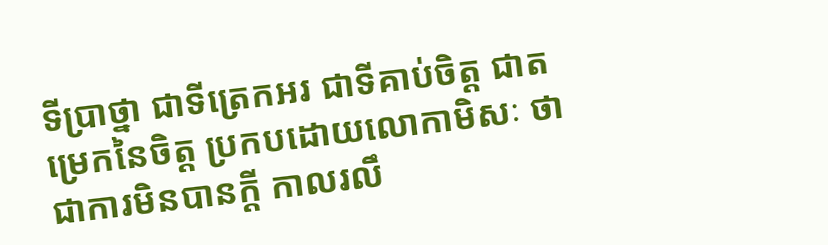ទីប្រាថ្នា ជាទីត្រេកអរ ជាទីគាប់ចិត្ត ជាតម្រេកនៃចិត្ត ប្រកបដោយលោកាមិសៈ ថាជាការមិនបានក្តី កាលរលឹ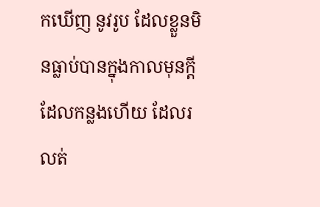កឃើញ នូវរូប ដែលខ្លួនមិនធ្លាប់បានក្នុងកាលមុនក្តី ដែលកន្លងហើយ ដែលរលត់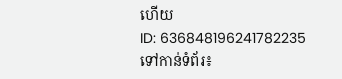ហើយ
ID: 636848196241782235
ទៅកាន់ទំព័រ៖